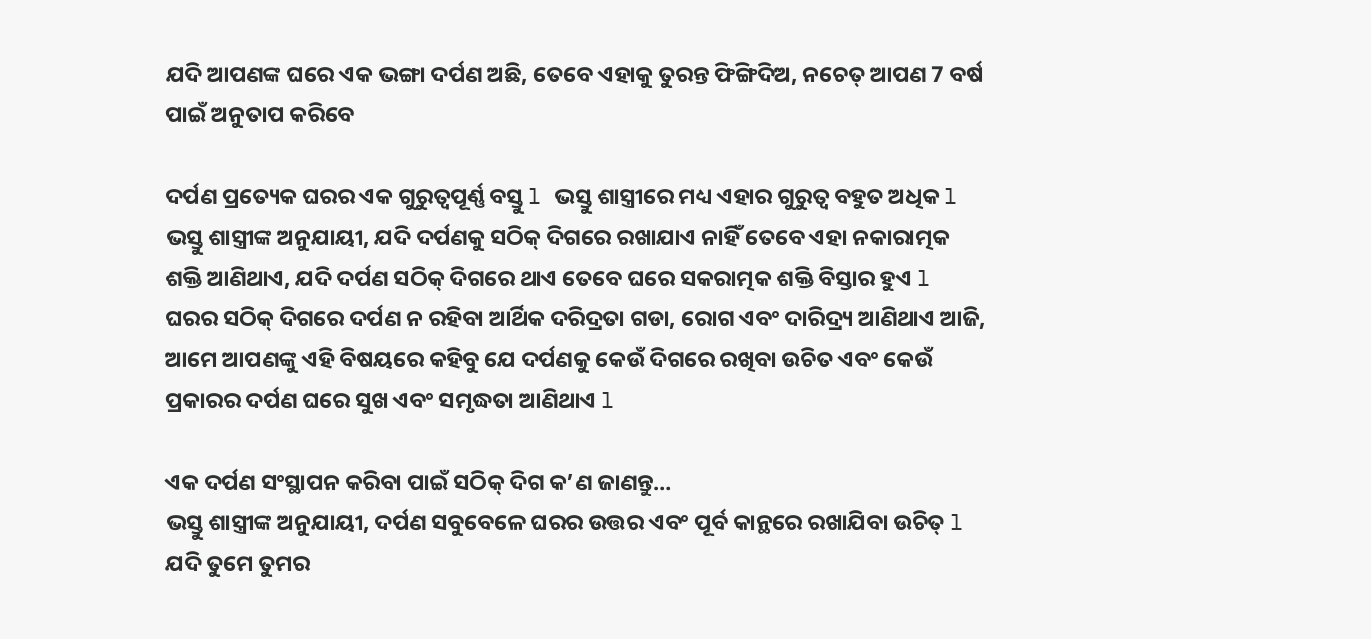ଯଦି ଆପଣଙ୍କ ଘରେ ଏକ ଭଙ୍ଗା ଦର୍ପଣ ଅଛି, ତେବେ ଏହାକୁ ତୁରନ୍ତ ଫିଙ୍ଗିଦିଅ, ନଚେତ୍ ଆପଣ 7 ବର୍ଷ ପାଇଁ ଅନୁତାପ କରିବେ

ଦର୍ପଣ ପ୍ରତ୍ୟେକ ଘରର ଏକ ଗୁରୁତ୍ୱପୂର୍ଣ୍ଣ ବସ୍ତୁ l ଭସ୍ତୁ ଶାସ୍ତ୍ରୀରେ ମଧ୍ୟ ଏହାର ଗୁରୁତ୍ୱ ବହୁତ ଅଧିକ l ଭସ୍ତୁ ଶାସ୍ତ୍ରୀଙ୍କ ଅନୁଯାୟୀ, ଯଦି ଦର୍ପଣକୁ ସଠିକ୍ ଦିଗରେ ରଖାଯାଏ ନାହିଁ ତେବେ ଏହା ନକାରାତ୍ମକ ଶକ୍ତି ଆଣିଥାଏ, ଯଦି ଦର୍ପଣ ସଠିକ୍ ଦିଗରେ ଥାଏ ତେବେ ଘରେ ସକରାତ୍ମକ ଶକ୍ତି ବିସ୍ତାର ହୁଏ l ଘରର ସଠିକ୍ ଦିଗରେ ଦର୍ପଣ ନ ରହିବା ଆର୍ଥିକ ଦରିଦ୍ରତା ଗଡା, ରୋଗ ଏବଂ ଦାରିଦ୍ର୍ୟ ଆଣିଥାଏ ଆଜି, ଆମେ ଆପଣଙ୍କୁ ଏହି ବିଷୟରେ କହିବୁ ଯେ ଦର୍ପଣକୁ କେଉଁ ଦିଗରେ ରଖିବା ଉଚିତ ଏବଂ କେଉଁ ପ୍ରକାରର ଦର୍ପଣ ଘରେ ସୁଖ ଏବଂ ସମୃଦ୍ଧତା ଆଣିଥାଏ l

ଏକ ଦର୍ପଣ ସଂସ୍ଥାପନ କରିବା ପାଇଁ ସଠିକ୍ ଦିଗ କ’ଣ ଜାଣନ୍ତୁ…
ଭସ୍ତୁ ଶାସ୍ତ୍ରୀଙ୍କ ଅନୁଯାୟୀ, ଦର୍ପଣ ସବୁବେଳେ ଘରର ଉତ୍ତର ଏବଂ ପୂର୍ବ କାନ୍ଥରେ ରଖାଯିବା ଉଚିତ୍ l
ଯଦି ତୁମେ ତୁମର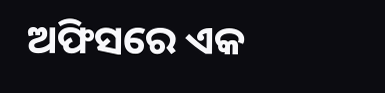ଅଫିସରେ ଏକ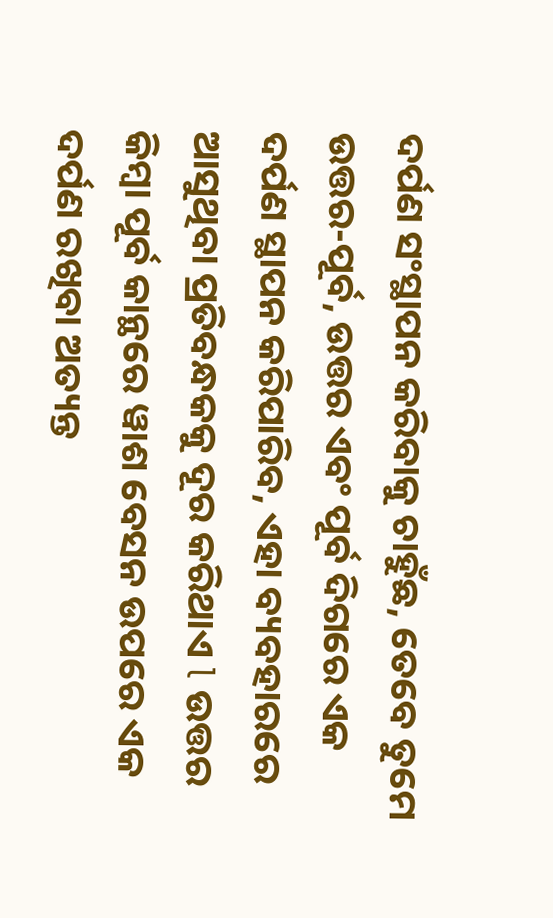ଦର୍ପଣ ସଂସ୍ଥାପନ କରିବାକୁ ଚାହୁଁଛ, ତେବେ ତୁମେ ଉତ୍ତର-ପୂର୍ବ, ଉତ୍ତର ଏବଂ ପୂର୍ବ ଦିଗରେ ଏକ ଦର୍ପଣ ସ୍ଥାପନ କରିପାରିବ, ଏହା ବ୍ୟବହାରରେ ଆସୁଥିବା ପ୍ରତିବନ୍ଧକକୁ ଦୂର କରିଥାଏ l ଉତ୍ତର କିମ୍ବା ପୂର୍ବ କାନ୍ଥରେ ୱାଶ ବେସନ ଉପରେ ଏକ ଦର୍ପଣ ରଖିବା ଅତ୍ୟନ୍ତ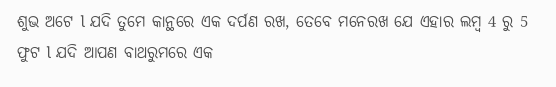ଶୁଭ ଅଟେ l ଯଦି ତୁମେ କାନ୍ଥରେ ଏକ ଦର୍ପଣ ରଖ, ତେବେ ମନେରଖ ଯେ ଏହାର ଲମ୍ବ 4 ରୁ 5 ଫୁଟ l ଯଦି ଆପଣ ବାଥରୁମରେ ଏକ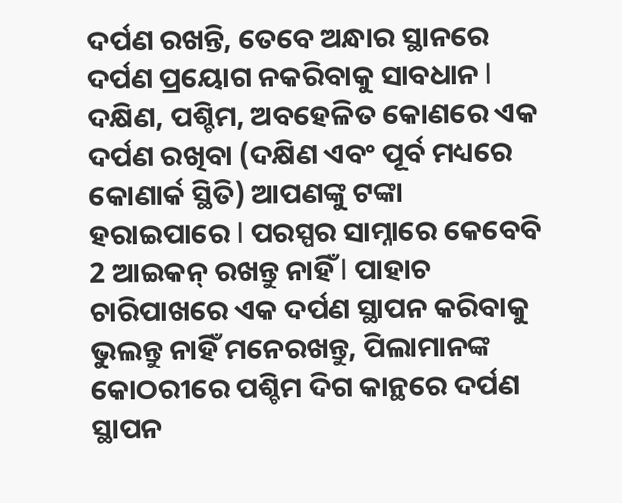ଦର୍ପଣ ରଖନ୍ତି, ତେବେ ଅନ୍ଧାର ସ୍ଥାନରେ ଦର୍ପଣ ପ୍ରୟୋଗ ନକରିବାକୁ ସାବଧାନ l ଦକ୍ଷିଣ, ପଶ୍ଚିମ, ଅବହେଳିତ କୋଣରେ ଏକ ଦର୍ପଣ ରଖିବା (ଦକ୍ଷିଣ ଏବଂ ପୂର୍ବ ମଧ୍ୟରେ କୋଣାର୍କ ସ୍ଥିତି) ଆପଣଙ୍କୁ ଟଙ୍କା ହରାଇପାରେ l ପରସ୍ପର ସାମ୍ନାରେ କେବେବି 2 ଆଇକନ୍ ରଖନ୍ତୁ ନାହିଁ l ପାହାଚ ଚାରିପାଖରେ ଏକ ଦର୍ପଣ ସ୍ଥାପନ କରିବାକୁ ଭୁଲନ୍ତୁ ନାହିଁ ମନେରଖନ୍ତୁ, ପିଲାମାନଙ୍କ କୋଠରୀରେ ପଶ୍ଚିମ ଦିଗ କାନ୍ଥରେ ଦର୍ପଣ ସ୍ଥାପନ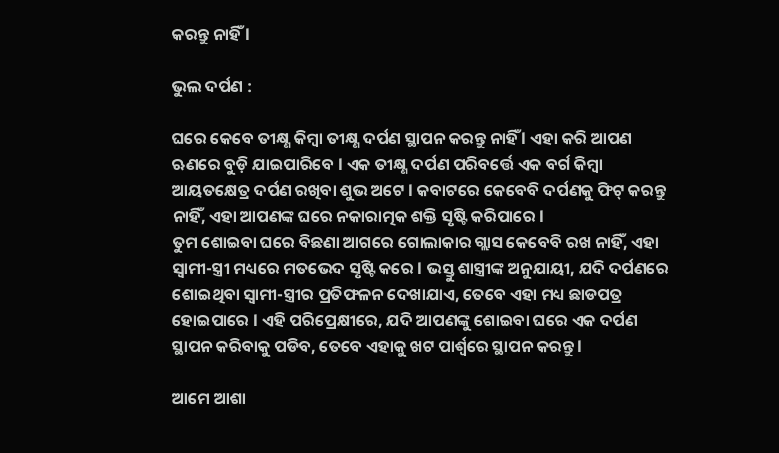କରନ୍ତୁ ନାହିଁ l

ଭୁଲ ଦର୍ପଣ :

ଘରେ କେବେ ତୀକ୍ଷ୍ଣ କିମ୍ବା ତୀକ୍ଷ୍ଣ ଦର୍ପଣ ସ୍ଥାପନ କରନ୍ତୁ ନାହିଁ l ଏହା କରି ଆପଣ ଋଣରେ ବୁଡ଼ି ଯାଇପାରିବେ l ଏକ ତୀକ୍ଷ୍ଣ ଦର୍ପଣ ପରିବର୍ତ୍ତେ ଏକ ବର୍ଗ କିମ୍ବା ଆୟତକ୍ଷେତ୍ର ଦର୍ପଣ ରଖିବା ଶୁଭ ଅଟେ l କବାଟରେ କେବେବି ଦର୍ପଣକୁ ଫିଟ୍ କରନ୍ତୁ ନାହିଁ, ଏହା ଆପଣଙ୍କ ଘରେ ନକାରାତ୍ମକ ଶକ୍ତି ସୃଷ୍ଟି କରିପାରେ l
ତୁମ ଶୋଇବା ଘରେ ବିଛଣା ଆଗରେ ଗୋଲାକାର ଗ୍ଲାସ କେବେବି ରଖ ନାହିଁ, ଏହା ସ୍ୱାମୀ-ସ୍ତ୍ରୀ ମଧ୍ୟରେ ମତଭେଦ ସୃଷ୍ଟି କରେ l ଭସ୍ତୁ ଶାସ୍ତ୍ରୀଙ୍କ ଅନୁଯାୟୀ, ଯଦି ଦର୍ପଣରେ ଶୋଇଥିବା ସ୍ୱାମୀ-ସ୍ତ୍ରୀର ପ୍ରତିଫଳନ ଦେଖାଯାଏ, ତେବେ ଏହା ମଧ୍ୟ ଛାଡପତ୍ର ହୋଇପାରେ l ଏହି ପରିପ୍ରେକ୍ଷୀରେ, ଯଦି ଆପଣଙ୍କୁ ଶୋଇବା ଘରେ ଏକ ଦର୍ପଣ ସ୍ଥାପନ କରିବାକୁ ପଡିବ, ତେବେ ଏହାକୁ ଖଟ ପାର୍ଶ୍ୱରେ ସ୍ଥାପନ କରନ୍ତୁ l

ଆମେ ଆଶା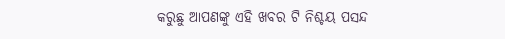କରୁଛୁ ଆପଣଙ୍କୁ ଏହି ଖବର ଟି ନିଶ୍ଚୟ ପସନ୍ଦ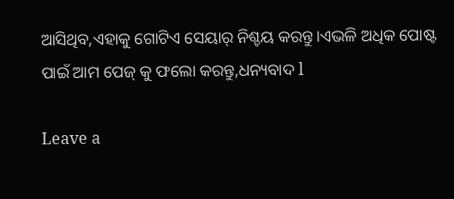ଆସିଥିବ,ଏହାକୁ ଗୋଟିଏ ସେୟାର୍ ନିଶ୍ଚୟ କରନ୍ତୁ।ଏଭଳି ଅଧିକ ପୋଷ୍ଟ ପାଇଁ ଆମ ପେଜ୍ କୁ ଫଲୋ କରନ୍ତୁ,ଧନ୍ୟବାଦ l

Leave a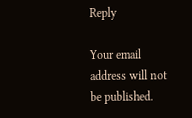Reply

Your email address will not be published.